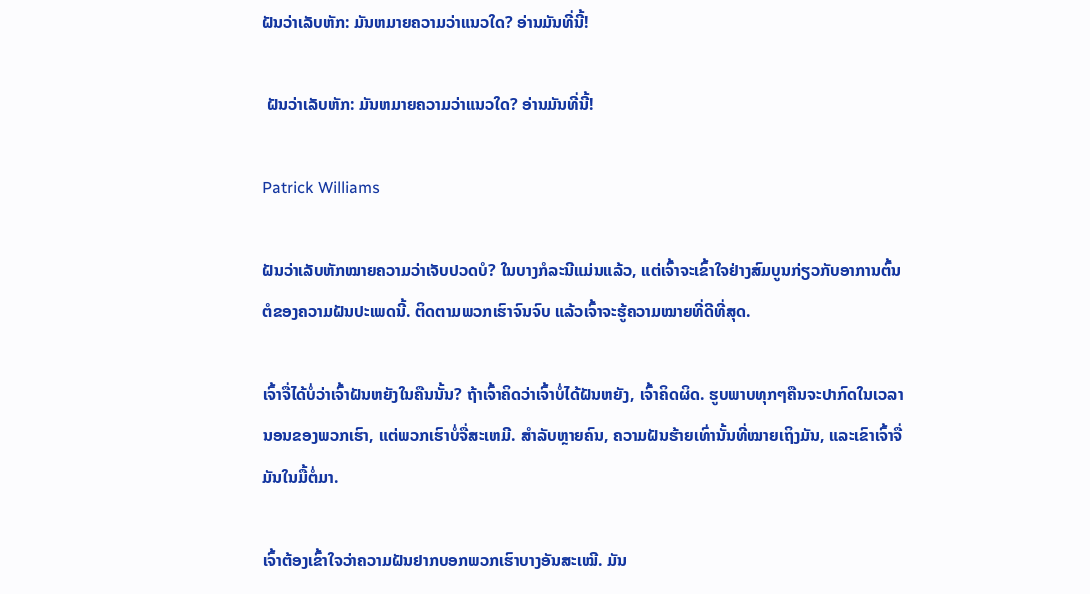ຝັນວ່າເລັບຫັກ: ມັນຫມາຍຄວາມວ່າແນວໃດ? ອ່ານມັນທີ່ນີ້!

 ຝັນວ່າເລັບຫັກ: ມັນຫມາຍຄວາມວ່າແນວໃດ? ອ່ານມັນທີ່ນີ້!

Patrick Williams

ຝັນວ່າເລັບຫັກໝາຍຄວາມວ່າເຈັບປວດບໍ? ໃນບາງກໍລະນີແມ່ນແລ້ວ, ແຕ່ເຈົ້າຈະເຂົ້າໃຈຢ່າງສົມບູນກ່ຽວກັບອາການຕົ້ນຕໍຂອງຄວາມຝັນປະເພດນີ້. ຕິດຕາມພວກເຮົາຈົນຈົບ ແລ້ວເຈົ້າຈະຮູ້ຄວາມໝາຍທີ່ດີທີ່ສຸດ.

ເຈົ້າຈື່ໄດ້ບໍ່ວ່າເຈົ້າຝັນຫຍັງໃນຄືນນັ້ນ? ຖ້າເຈົ້າຄິດວ່າເຈົ້າບໍ່ໄດ້ຝັນຫຍັງ, ເຈົ້າຄິດຜິດ. ຮູບພາບທຸກໆຄືນຈະປາກົດໃນເວລານອນຂອງພວກເຮົາ, ແຕ່ພວກເຮົາບໍ່ຈື່ສະເຫມີ. ສໍາລັບຫຼາຍຄົນ, ຄວາມຝັນຮ້າຍເທົ່ານັ້ນທີ່ໝາຍເຖິງມັນ, ແລະເຂົາເຈົ້າຈື່ມັນໃນມື້ຕໍ່ມາ.

ເຈົ້າຕ້ອງເຂົ້າໃຈວ່າຄວາມຝັນຢາກບອກພວກເຮົາບາງອັນສະເໝີ. ມັນ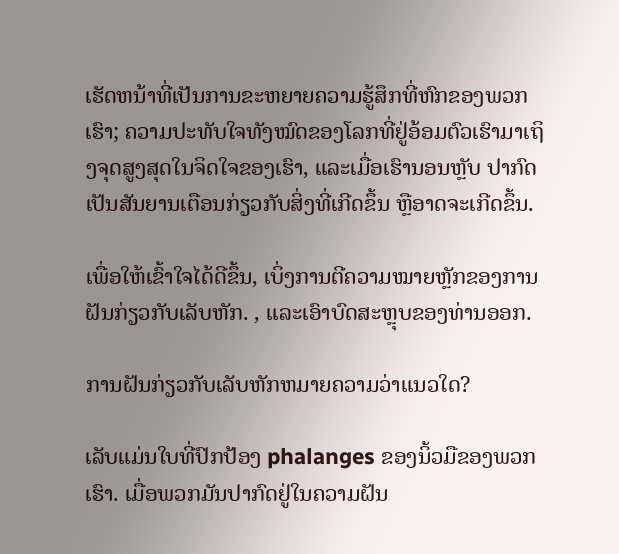ເຮັດຫນ້າທີ່ເປັນການຂະຫຍາຍຄວາມຮູ້ສຶກທີ່ຫົກຂອງພວກເຮົາ; ຄວາມປະທັບໃຈທັງໝົດຂອງໂລກທີ່ຢູ່ອ້ອມຕົວເຮົາມາເຖິງຈຸດສູງສຸດໃນຈິດໃຈຂອງເຮົາ, ແລະເມື່ອເຮົານອນຫຼັບ ປາກົດເປັນສັນຍານເຕືອນກ່ຽວກັບສິ່ງທີ່ເກີດຂຶ້ນ ຫຼືອາດຈະເກີດຂຶ້ນ.

ເພື່ອໃຫ້ເຂົ້າໃຈໄດ້ດີຂຶ້ນ, ເບິ່ງການຕີຄວາມໝາຍຫຼັກຂອງການຝັນກ່ຽວກັບເລັບຫັກ. , ແລະເອົາບົດສະຫຼຸບຂອງທ່ານອອກ.

ການຝັນກ່ຽວກັບເລັບຫັກຫມາຍຄວາມວ່າແນວໃດ?

ເລັບແມ່ນໃບທີ່ປົກປ້ອງ phalanges ຂອງນິ້ວມືຂອງພວກເຮົາ. ເມື່ອພວກມັນປາກົດຢູ່ໃນຄວາມຝັນ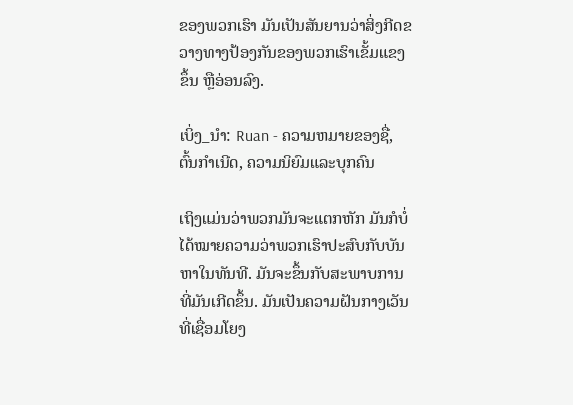ຂອງພວກເຮົາ ມັນເປັນສັນຍານວ່າສິ່ງກີດຂວາງທາງປ້ອງກັນຂອງພວກເຮົາເຂັ້ມແຂງຂຶ້ນ ຫຼືອ່ອນລົງ.

ເບິ່ງ_ນຳ: Ruan - ຄວາມຫມາຍຂອງຊື່, ຕົ້ນກໍາເນີດ, ຄວາມນິຍົມແລະບຸກຄົນ

ເຖິງແມ່ນວ່າພວກມັນຈະແຕກຫັກ ມັນກໍບໍ່ໄດ້ໝາຍຄວາມວ່າພວກເຮົາປະສົບກັບບັນຫາໃນທັນທີ. ມັນຈະຂຶ້ນກັບສະພາບການທີ່ມັນເກີດຂຶ້ນ. ມັນເປັນຄວາມຝັນກາງເວັນທີ່ເຊື່ອມໂຍງ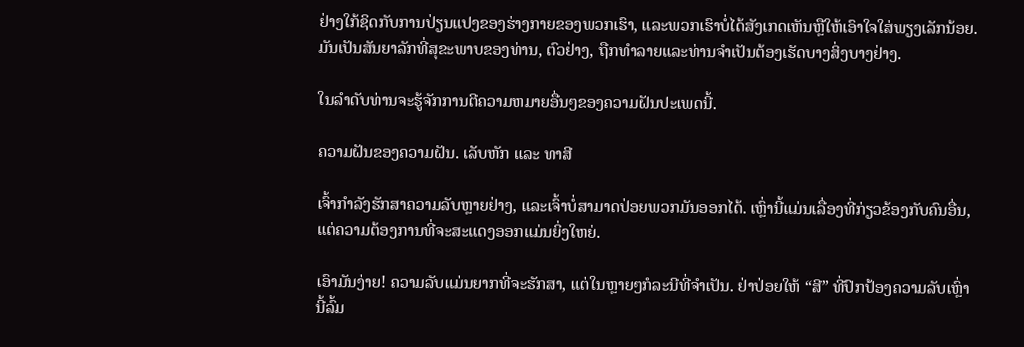ຢ່າງໃກ້ຊິດກັບການປ່ຽນແປງຂອງຮ່າງກາຍຂອງພວກເຮົາ, ແລະພວກເຮົາບໍ່ໄດ້ສັງເກດເຫັນຫຼືໃຫ້ເອົາໃຈໃສ່ພຽງເລັກນ້ອຍ. ມັນເປັນສັນຍາລັກທີ່ສຸຂະພາບຂອງທ່ານ, ຕົວຢ່າງ, ຖືກທໍາລາຍແລະທ່ານຈໍາເປັນຕ້ອງເຮັດບາງສິ່ງບາງຢ່າງ.

ໃນລໍາດັບທ່ານຈະຮູ້ຈັກການຕີຄວາມຫມາຍອື່ນໆຂອງຄວາມຝັນປະເພດນີ້.

ຄວາມຝັນຂອງຄວາມຝັນ. ເລັບຫັກ ແລະ ທາສີ

ເຈົ້າກຳລັງຮັກສາຄວາມລັບຫຼາຍຢ່າງ, ແລະເຈົ້າບໍ່ສາມາດປ່ອຍພວກມັນອອກໄດ້. ເຫຼົ່ານີ້ແມ່ນເລື່ອງທີ່ກ່ຽວຂ້ອງກັບຄົນອື່ນ, ແຕ່ຄວາມຕ້ອງການທີ່ຈະສະແດງອອກແມ່ນຍິ່ງໃຫຍ່.

ເອົາມັນງ່າຍ! ຄວາມລັບແມ່ນຍາກທີ່ຈະຮັກສາ, ແຕ່ໃນຫຼາຍໆກໍລະນີທີ່ຈໍາເປັນ. ຢ່າປ່ອຍໃຫ້ “ສີ” ທີ່ປົກປ້ອງຄວາມລັບເຫຼົ່ານີ້ລົ້ມ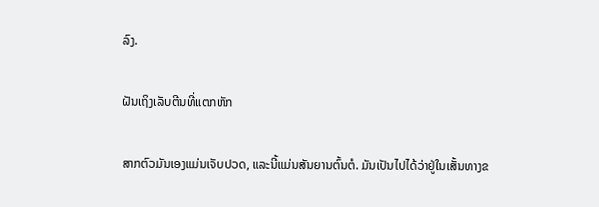ລົງ.

ຝັນເຖິງເລັບຕີນທີ່ແຕກຫັກ

ສາກຕົວມັນເອງແມ່ນເຈັບປວດ, ແລະນີ້ແມ່ນສັນຍານຕົ້ນຕໍ. ມັນເປັນໄປໄດ້ວ່າຢູ່ໃນເສັ້ນທາງຂ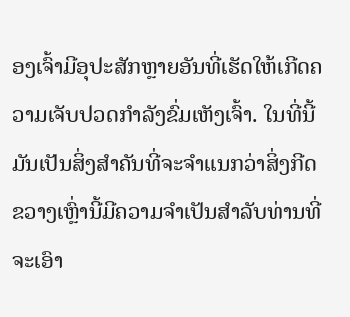ອງເຈົ້າມີອຸປະສັກຫຼາຍອັນທີ່ເຮັດໃຫ້ເກີດຄວາມເຈັບປວດກໍາລັງຂົ່ມເຫັງເຈົ້າ. ໃນທີ່ນີ້ມັນເປັນສິ່ງສໍາຄັນທີ່ຈະຈໍາແນກວ່າສິ່ງກີດຂວາງເຫຼົ່ານີ້ມີຄວາມຈໍາເປັນສໍາລັບທ່ານທີ່ຈະເອົາ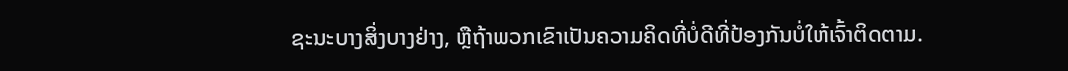ຊະນະບາງສິ່ງບາງຢ່າງ, ຫຼືຖ້າພວກເຂົາເປັນຄວາມຄິດທີ່ບໍ່ດີທີ່ປ້ອງກັນບໍ່ໃຫ້ເຈົ້າຕິດຕາມ.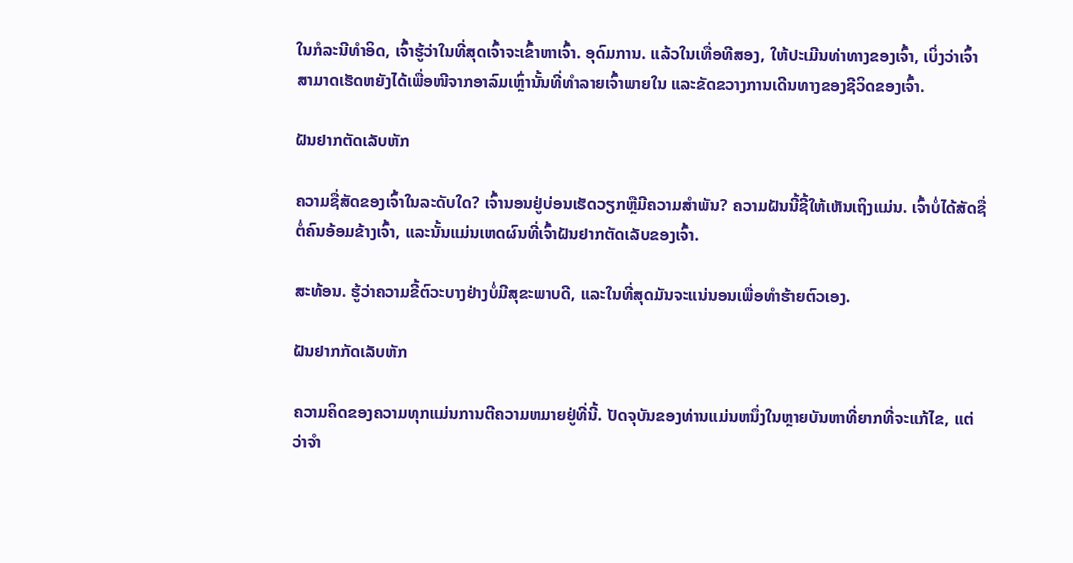ໃນກໍລະນີທໍາອິດ, ເຈົ້າຮູ້ວ່າໃນທີ່ສຸດເຈົ້າຈະເຂົ້າຫາເຈົ້າ. ອຸດົມການ. ແລ້ວໃນເທື່ອທີສອງ, ໃຫ້ປະເມີນທ່າທາງຂອງເຈົ້າ, ເບິ່ງວ່າເຈົ້າສາມາດເຮັດຫຍັງໄດ້ເພື່ອໜີຈາກອາລົມເຫຼົ່ານັ້ນທີ່ທຳລາຍເຈົ້າພາຍໃນ ແລະຂັດຂວາງການເດີນທາງຂອງຊີວິດຂອງເຈົ້າ.

ຝັນຢາກຕັດເລັບຫັກ

ຄວາມຊື່ສັດຂອງເຈົ້າໃນລະດັບໃດ? ເຈົ້ານອນຢູ່ບ່ອນເຮັດວຽກຫຼືມີຄວາມສໍາພັນ? ຄວາມຝັນນີ້ຊີ້ໃຫ້ເຫັນເຖິງແມ່ນ. ເຈົ້າບໍ່ໄດ້ສັດຊື່ຕໍ່ຄົນອ້ອມຂ້າງເຈົ້າ, ແລະນັ້ນແມ່ນເຫດຜົນທີ່ເຈົ້າຝັນຢາກຕັດເລັບຂອງເຈົ້າ.

ສະທ້ອນ. ຮູ້ວ່າຄວາມຂີ້ຕົວະບາງຢ່າງບໍ່ມີສຸຂະພາບດີ, ແລະໃນທີ່ສຸດມັນຈະແນ່ນອນເພື່ອທໍາຮ້າຍຕົວເອງ.

ຝັນຢາກກັດເລັບຫັກ

ຄວາມຄິດຂອງຄວາມທຸກແມ່ນການຕີຄວາມຫມາຍຢູ່ທີ່ນີ້. ປັດຈຸບັນຂອງທ່ານແມ່ນຫນຶ່ງໃນຫຼາຍບັນຫາທີ່ຍາກທີ່ຈະແກ້ໄຂ, ແຕ່ວ່າຈໍາ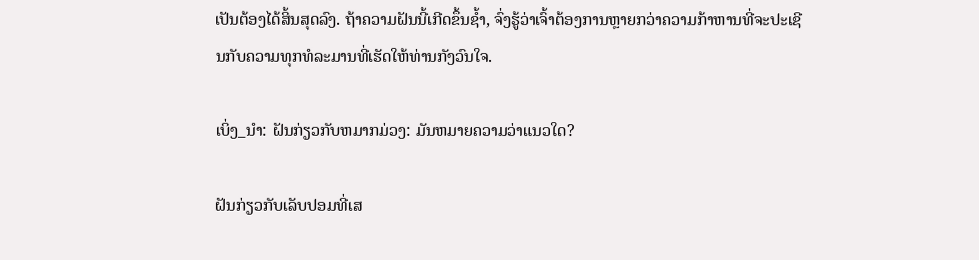ເປັນຕ້ອງໄດ້ສິ້ນສຸດລົງ. ຖ້າຄວາມຝັນນີ້ເກີດຂຶ້ນຊ້ຳ, ຈົ່ງຮູ້ວ່າເຈົ້າຕ້ອງການຫຼາຍກວ່າຄວາມກ້າຫານທີ່ຈະປະເຊີນກັບຄວາມທຸກທໍລະມານທີ່ເຮັດໃຫ້ທ່ານກັງວົນໃຈ.

ເບິ່ງ_ນຳ: ຝັນກ່ຽວກັບຫມາກມ່ວງ: ມັນຫມາຍຄວາມວ່າແນວໃດ?

ຝັນກ່ຽວກັບເລັບປອມທີ່ເສ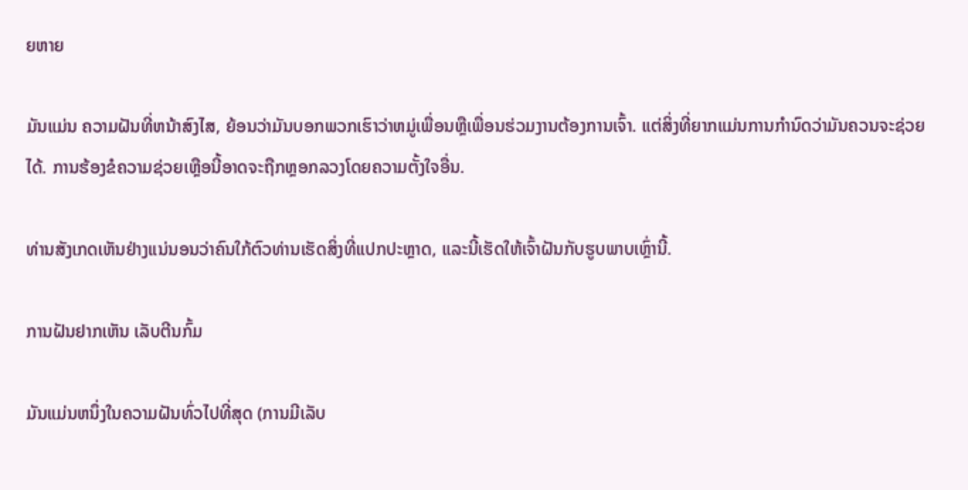ຍຫາຍ

ມັນແມ່ນ ຄວາມຝັນທີ່ຫນ້າສົງໄສ, ຍ້ອນວ່າມັນບອກພວກເຮົາວ່າຫມູ່ເພື່ອນຫຼືເພື່ອນຮ່ວມງານຕ້ອງການເຈົ້າ. ແຕ່ສິ່ງທີ່ຍາກແມ່ນການກໍານົດວ່າມັນຄວນຈະຊ່ວຍໄດ້. ການຮ້ອງຂໍຄວາມຊ່ວຍເຫຼືອນີ້ອາດຈະຖືກຫຼອກລວງໂດຍຄວາມຕັ້ງໃຈອື່ນ.

ທ່ານສັງເກດເຫັນຢ່າງແນ່ນອນວ່າຄົນໃກ້ຕົວທ່ານເຮັດສິ່ງທີ່ແປກປະຫຼາດ, ແລະນີ້ເຮັດໃຫ້ເຈົ້າຝັນກັບຮູບພາບເຫຼົ່ານີ້.

ການຝັນຢາກເຫັນ ເລັບຕີນກົ້ມ

ມັນແມ່ນຫນຶ່ງໃນຄວາມຝັນທົ່ວໄປທີ່ສຸດ (ການມີເລັບ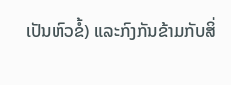ເປັນຫົວຂໍ້) ແລະກົງກັນຂ້າມກັບສິ່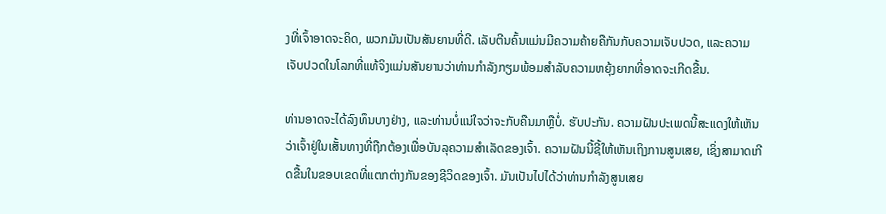ງທີ່ເຈົ້າອາດຈະຄິດ, ພວກມັນເປັນສັນຍານທີ່ດີ. ເລັບຕີນຄົ້ນແມ່ນມີຄວາມຄ້າຍຄືກັນກັບຄວາມເຈັບປວດ, ແລະຄວາມເຈັບປວດໃນໂລກທີ່ແທ້ຈິງແມ່ນສັນຍານວ່າທ່ານກໍາລັງກຽມພ້ອມສໍາລັບຄວາມຫຍຸ້ງຍາກທີ່ອາດຈະເກີດຂື້ນ.

ທ່ານອາດຈະໄດ້ລົງທຶນບາງຢ່າງ, ແລະທ່ານບໍ່ແນ່ໃຈວ່າຈະກັບຄືນມາຫຼືບໍ່. ຮັບປະກັນ. ຄວາມຝັນປະເພດນີ້ສະແດງໃຫ້ເຫັນວ່າເຈົ້າຢູ່ໃນເສັ້ນທາງທີ່ຖືກຕ້ອງເພື່ອບັນລຸຄວາມສຳເລັດຂອງເຈົ້າ. ຄວາມຝັນນີ້ຊີ້ໃຫ້ເຫັນເຖິງການສູນເສຍ, ເຊິ່ງສາມາດເກີດຂື້ນໃນຂອບເຂດທີ່ແຕກຕ່າງກັນຂອງຊີວິດຂອງເຈົ້າ. ມັນເປັນໄປໄດ້ວ່າທ່ານກໍາລັງສູນເສຍ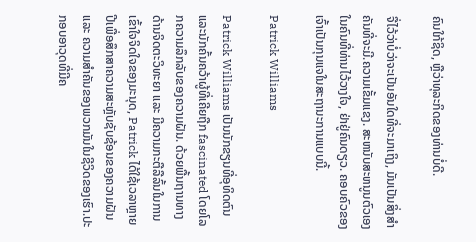ຄົນໃກ້ຊິດ, ຫຼືວ່າທຸລະກິດຂອງທ່ານບໍ່ດີ.

ຈື່ໄວ້ວ່າບໍ່ວ່າຈະເປັນອັນໃດທີ່ຈະມາເຖິງ, ມັນເປັນສິ່ງສໍາຄັນທີ່ຈະມີ.ຄວາມເຂັ້ມແຂງ. ສະຫນັບສະຫນູນຕົວເອງໃນຄົນທີ່ທ່ານໄວ້ວາງໃຈ, ຢ່າຢູ່ຄົນດຽວ. ຄອບຄົວຂອງເຈົ້າເປັນກຸນແຈໃນສະຖານະການແບບນີ້.

Patrick Williams

Patrick Williams ເປັນນັກຂຽນທີ່ອຸທິດຕົນແລະນັກຄົ້ນຄວ້າຜູ້ທີ່ເຄີຍຖືກ fascinated ໂດຍໂລກຄວາມລຶກລັບຂອງຄວາມຝັນ. ດ້ວຍພື້ນຖານທາງດ້ານຈິດຕະວິທະຍາ ແລະ ມີຄວາມກະຕືລືລົ້ນໃນການເຂົ້າໃຈຈິດໃຈຂອງມະນຸດ, Patrick ໄດ້ໃຊ້ເວລາຫຼາຍປີເພື່ອສຶກສາຄວາມສະຫຼັບຊັບຊ້ອນຂອງຄວາມຝັນ ແລະ ຄວາມສຳຄັນຂອງພວກມັນໃນຊີວິດຂອງເຮົາ.ປະກອບອາວຸດທີ່ມີຄ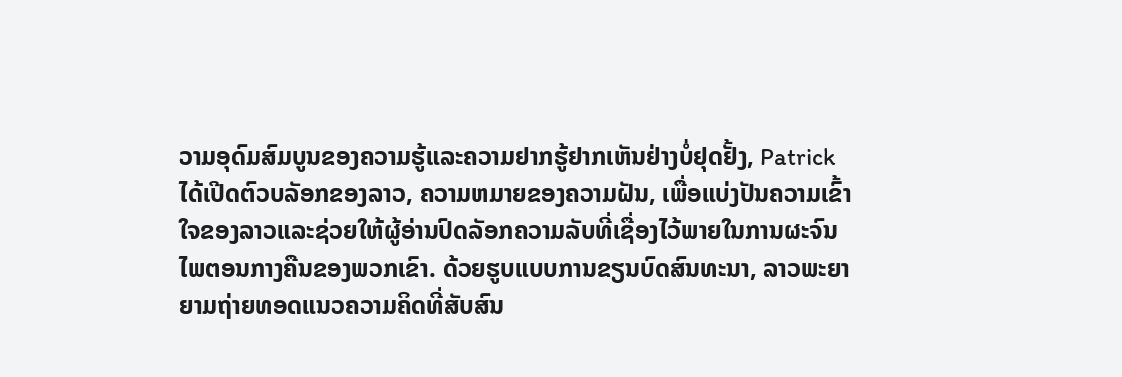ວາມອຸດົມສົມບູນຂອງຄວາມຮູ້ແລະຄວາມຢາກຮູ້ຢາກເຫັນຢ່າງບໍ່ຢຸດຢັ້ງ, Patrick ໄດ້ເປີດຕົວບລັອກຂອງລາວ, ຄວາມຫມາຍຂອງຄວາມຝັນ, ເພື່ອແບ່ງປັນຄວາມເຂົ້າໃຈຂອງລາວແລະຊ່ວຍໃຫ້ຜູ້ອ່ານປົດລັອກຄວາມລັບທີ່ເຊື່ອງໄວ້ພາຍໃນການຜະຈົນໄພຕອນກາງຄືນຂອງພວກເຂົາ. ດ້ວຍຮູບແບບການຂຽນບົດສົນທະນາ, ລາວພະຍາຍາມຖ່າຍທອດແນວຄວາມຄິດທີ່ສັບສົນ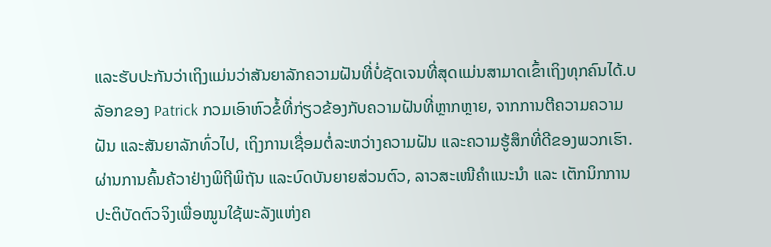ແລະຮັບປະກັນວ່າເຖິງແມ່ນວ່າສັນຍາລັກຄວາມຝັນທີ່ບໍ່ຊັດເຈນທີ່ສຸດແມ່ນສາມາດເຂົ້າເຖິງທຸກຄົນໄດ້.ບລັອກຂອງ Patrick ກວມເອົາຫົວຂໍ້ທີ່ກ່ຽວຂ້ອງກັບຄວາມຝັນທີ່ຫຼາກຫຼາຍ, ຈາກການຕີຄວາມຄວາມຝັນ ແລະສັນຍາລັກທົ່ວໄປ, ເຖິງການເຊື່ອມຕໍ່ລະຫວ່າງຄວາມຝັນ ແລະຄວາມຮູ້ສຶກທີ່ດີຂອງພວກເຮົາ. ຜ່ານການຄົ້ນຄ້ວາຢ່າງພິຖີພິຖັນ ແລະບົດບັນຍາຍສ່ວນຕົວ, ລາວສະເໜີຄຳແນະນຳ ແລະ ເຕັກນິກການປະຕິບັດຕົວຈິງເພື່ອໝູນໃຊ້ພະລັງແຫ່ງຄ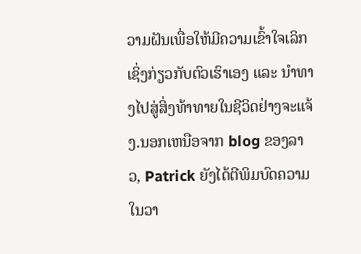ວາມຝັນເພື່ອໃຫ້ມີຄວາມເຂົ້າໃຈເລິກເຊິ່ງກ່ຽວກັບຕົວເຮົາເອງ ແລະ ນຳທາງໄປສູ່ສິ່ງທ້າທາຍໃນຊີວິດຢ່າງຈະແຈ້ງ.ນອກເຫນືອຈາກ blog ຂອງລາວ, Patrick ຍັງໄດ້ຕີພິມບົດຄວາມໃນວາ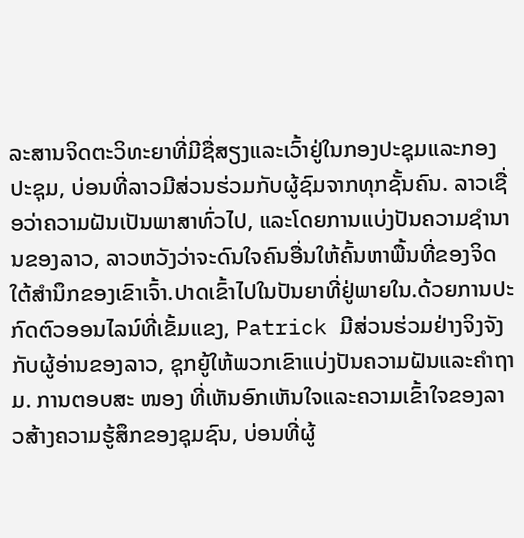ລະສານຈິດຕະວິທະຍາທີ່ມີຊື່ສຽງແລະເວົ້າຢູ່ໃນກອງປະຊຸມແລະກອງປະຊຸມ, ບ່ອນທີ່ລາວມີສ່ວນຮ່ວມກັບຜູ້ຊົມຈາກທຸກຊັ້ນຄົນ. ລາວເຊື່ອວ່າຄວາມຝັນເປັນພາສາທົ່ວໄປ, ແລະໂດຍການແບ່ງປັນຄວາມຊໍານານຂອງລາວ, ລາວຫວັງວ່າຈະດົນໃຈຄົນອື່ນໃຫ້ຄົ້ນຫາພື້ນທີ່ຂອງຈິດໃຕ້ສໍານຶກຂອງເຂົາເຈົ້າ.ປາດເຂົ້າໄປໃນປັນຍາທີ່ຢູ່ພາຍໃນ.ດ້ວຍການປະກົດຕົວອອນໄລນ໌ທີ່ເຂັ້ມແຂງ, Patrick ມີສ່ວນຮ່ວມຢ່າງຈິງຈັງກັບຜູ້ອ່ານຂອງລາວ, ຊຸກຍູ້ໃຫ້ພວກເຂົາແບ່ງປັນຄວາມຝັນແລະຄໍາຖາມ. ການຕອບສະ ໜອງ ທີ່ເຫັນອົກເຫັນໃຈແລະຄວາມເຂົ້າໃຈຂອງລາວສ້າງຄວາມຮູ້ສຶກຂອງຊຸມຊົນ, ບ່ອນທີ່ຜູ້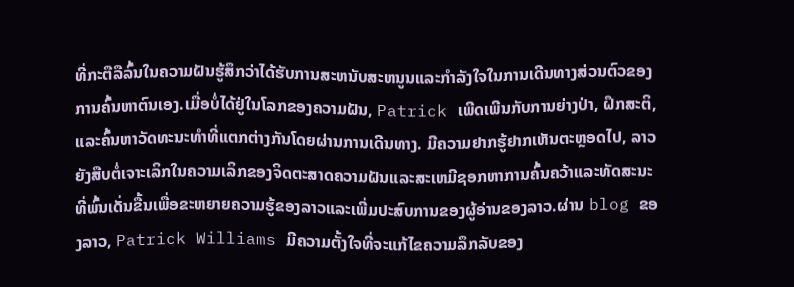ທີ່ກະຕືລືລົ້ນໃນຄວາມຝັນຮູ້ສຶກວ່າໄດ້ຮັບການສະຫນັບສະຫນູນແລະກໍາລັງໃຈໃນການເດີນທາງສ່ວນຕົວຂອງການຄົ້ນຫາຕົນເອງ.ເມື່ອບໍ່ໄດ້ຢູ່ໃນໂລກຂອງຄວາມຝັນ, Patrick ເພີດເພີນກັບການຍ່າງປ່າ, ຝຶກສະຕິ, ແລະຄົ້ນຫາວັດທະນະທໍາທີ່ແຕກຕ່າງກັນໂດຍຜ່ານການເດີນທາງ. ມີຄວາມຢາກຮູ້ຢາກເຫັນຕະຫຼອດໄປ, ລາວຍັງສືບຕໍ່ເຈາະເລິກໃນຄວາມເລິກຂອງຈິດຕະສາດຄວາມຝັນແລະສະເຫມີຊອກຫາການຄົ້ນຄວ້າແລະທັດສະນະທີ່ພົ້ນເດັ່ນຂື້ນເພື່ອຂະຫຍາຍຄວາມຮູ້ຂອງລາວແລະເພີ່ມປະສົບການຂອງຜູ້ອ່ານຂອງລາວ.ຜ່ານ blog ຂອງລາວ, Patrick Williams ມີຄວາມຕັ້ງໃຈທີ່ຈະແກ້ໄຂຄວາມລຶກລັບຂອງ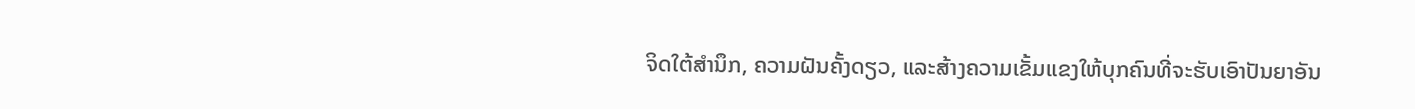ຈິດໃຕ້ສໍານຶກ, ຄວາມຝັນຄັ້ງດຽວ, ແລະສ້າງຄວາມເຂັ້ມແຂງໃຫ້ບຸກຄົນທີ່ຈະຮັບເອົາປັນຍາອັນ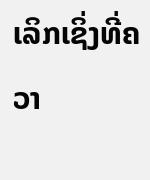ເລິກເຊິ່ງທີ່ຄວາ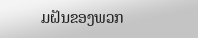ມຝັນຂອງພວກ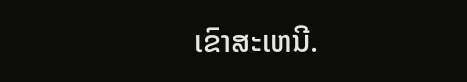ເຂົາສະເຫນີ.